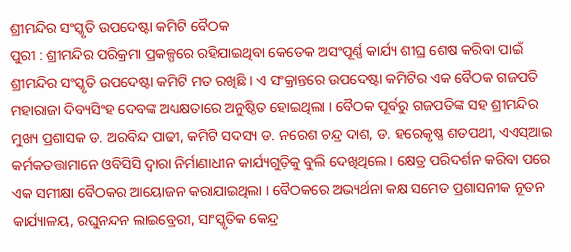ଶ୍ରୀମନ୍ଦିର ସଂସ୍କୃତି ଉପଦେଷ୍ଟା କମିଟି ବୈଠକ
ପୁରୀ : ଶ୍ରୀମନ୍ଦିର ପରିକ୍ରମା ପ୍ରକଳ୍ପରେ ରହିଯାଇଥିବା କେତେକ ଅସଂପୂର୍ଣ୍ଣ କାର୍ଯ୍ୟ ଶୀଘ୍ର ଶେଷ କରିବା ପାଇଁ ଶ୍ରୀମନ୍ଦିର ସଂସ୍କୃତି ଉପଦେଷ୍ଟା କମିଟି ମତ ରଖିଛି । ଏ ସଂକ୍ରାନ୍ତରେ ଉପଦେଷ୍ଟା କମିଟିର ଏକ ବୈଠକ ଗଜପତି ମହାରାଜା ଦିବ୍ୟସିଂହ ଦେବଙ୍କ ଅଧ୍ୟକ୍ଷତାରେ ଅନୁଷ୍ଠିତ ହୋଇଥିଲା । ବୈଠକ ପୂର୍ବରୁ ଗଜପତିଙ୍କ ସହ ଶ୍ରୀମନ୍ଦିର ମୁଖ୍ୟ ପ୍ରଶାସକ ଡ. ଅରବିନ୍ଦ ପାଢୀ, କମିଟି ସଦସ୍ୟ ଡ. ନରେଶ ଚନ୍ଦ୍ର ଦାଶ, ଡ. ହରେକୃଷ୍ଣ ଶତପଥୀ, ଏଏସ୍ଆଇ କର୍ମକତତ୍ତାମାନେ ଓବିସିସି ଦ୍ୱାରା ନିର୍ମାଣାଧୀନ କାର୍ଯ୍ୟଗୁଡ଼ିକୁ ବୁଲି ଦେଖିଥିଲେ । କ୍ଷେତ୍ର ପରିଦର୍ଶନ କରିବା ପରେ ଏକ ସମୀକ୍ଷା ବୈଠକର ଆୟୋଜନ କରାଯାଇଥିଲା । ବୈଠକରେ ଅଭ୍ୟର୍ଥନା କକ୍ଷ ସମେତ ପ୍ରଶାସନୀକ ନୂତନ କାର୍ଯ୍ୟାଳୟ, ରଘୁନନ୍ଦନ ଲାଇବ୍ରେରୀ, ସାଂସ୍କୃତିକ କେନ୍ଦ୍ର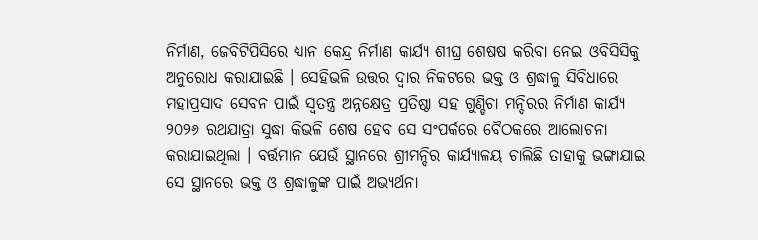ନିର୍ମାଣ, ଜେବିଟିପିସିରେ ଧ୍ୟାନ କେନ୍ଦ୍ର ନିର୍ମାଣ କାର୍ଯ୍ୟ ଶୀଘ୍ର ଶେଷଷ କରିବା ନେଇ ଓବିସିସିକୁ ଅନୁରୋଧ କରାଯାଇଛି । ସେହିଭଳି ଉତ୍ତର ଦ୍ୱାର ନିକଟରେ ଭକ୍ତ ଓ ଶ୍ରଦ୍ଧାଳୁ ସିବିଧାରେ ମହାପ୍ରସାଦ ସେବନ ପାଇଁ ସ୍ୱତନ୍ତ୍ର ଅନ୍ନକ୍ଷେତ୍ର ପ୍ରତିଷ୍ଠା ସହ ଗୁଣ୍ଡିଚା ମନ୍ଦିରର ନିର୍ମାଣ କାର୍ଯ୍ୟ ୨୦୨୬ ରଥଯାତ୍ରା ସୁଦ୍ଧା କିଭଳି ଶେଷ ହେବ ସେ ସଂପର୍କରେ ବୈଠକରେ ଆଲୋଚନା କରାଯାଇଥିଲା । ବର୍ତ୍ତମାନ ଯେଉଁ ସ୍ଥାନରେ ଶ୍ରୀମନ୍ଦିର କାର୍ଯ୍ୟାଳୟ ଚାଲିଛି ତାହାକୁ ଭଙ୍ଗାଯାଇ ସେ ସ୍ଥାନରେ ଭକ୍ତ ଓ ଶ୍ରଦ୍ଧାଳୁଙ୍କ ପାଇଁ ଅଭ୍ୟର୍ଥନା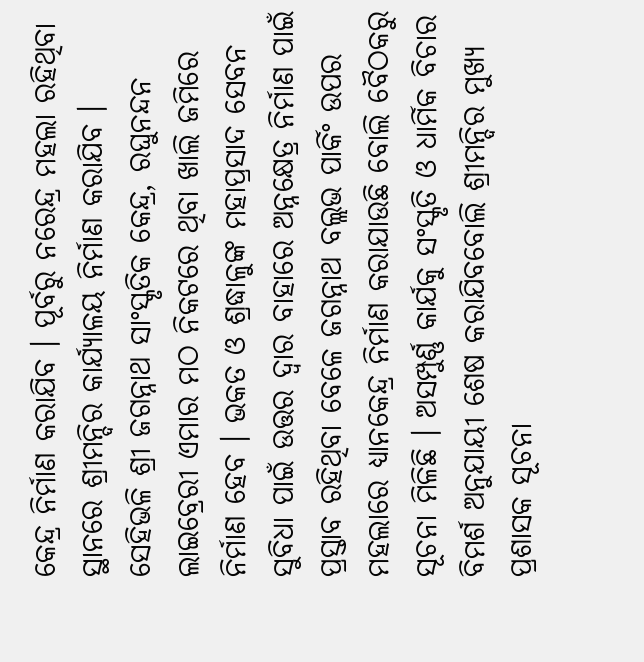କେନ୍ଦ୍ର ନିର୍ମାଣ କରାଯିବ । ପୂର୍ବରୁ ନରେନ୍ଦ୍ର ମହଲା ରହିଥିବା ସ୍ଥାନରେ ଶ୍ରୀମନ୍ଦିର କାର୍ଯ୍ୟାଳୟ ନିର୍ମାଣ କରାଯିବ । ସେହିଭଳି ଶ୍ରୀ ଜଗନ୍ନାଥ ସାଂସ୍କୃତିକ କେନ୍ଦ୍ର, ରଘୁନନ୍ଦନ ଲାଇବ୍ରେରୀ ଏମାର ମଠ ନିକଟରେ ଥିବା ଖାଲି ଜମିରେ ନିର୍ମାଣ ହେବ । ଭକତ ଓ ଶ୍ରଦ୍ଧାଳୁଙ୍କ ମହାପ୍ରସାଦ ସେବନ ସୁବିଧା ପାଇଁ ଉତ୍ତର ଦ୍ୱାର ବାହାରେ ଅନ୍ନକ୍ଷେତ୍ର ନିର୍ମାଣ ପାଇଁ ପ୍ରସ୍ତାବ ରହିଥିବା ବେଳେ ଜଗନ୍ନାଥ ବଲ୍ଲଭ ପାର୍କିଂ ଉପର ମହଲାରେ ଧ୍ୟାନକେନ୍ଦ୍ର ନିର୍ମାଣ କରାଯାଉଛି ବୋଲି ବୈଠକରୁ ସୂଚନା ମିଳିଛି । ଅସମ୍ପୁର୍ଣ୍ଣ କାର୍ଯକୁ ସଂସ୍କୃତି ଓ ଧାର୍ମିକ ବିଚାର ବିମର୍ଶ ଅନୁଯାୟୀ ଶେଷ କରାଯିବବୋଲି ଶ୍ରୀମନ୍ଦିର ମୁଖ୍ୟ ପ୍ରଶାସକ ସୂଚନା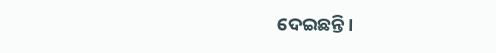ଦେଇଛନ୍ତି ।